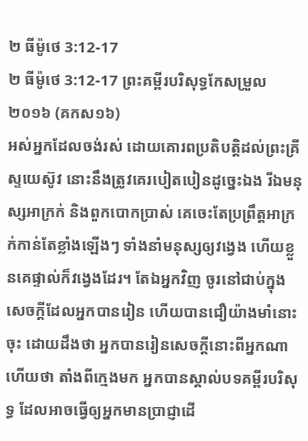២ ធីម៉ូថេ 3:12-17
២ ធីម៉ូថេ 3:12-17 ព្រះគម្ពីរបរិសុទ្ធកែសម្រួល ២០១៦ (គកស១៦)
អស់អ្នកដែលចង់រស់ ដោយគោរពប្រតិបត្តិដល់ព្រះគ្រីស្ទយេស៊ូវ នោះនឹងត្រូវគេរបៀតបៀនដូច្នេះឯង រីឯមនុស្សអាក្រក់ និងពួកបោកប្រាស់ គេចេះតែប្រព្រឹត្តអាក្រក់កាន់តែខ្លាំងឡើងៗ ទាំងនាំមនុស្សឲ្យវង្វេង ហើយខ្លួនគេផ្ទាល់ក៏វង្វេងដែរ។ តែឯអ្នកវិញ ចូរនៅជាប់ក្នុងសេចក្ដីដែលអ្នកបានរៀន ហើយបានជឿយ៉ាងមាំនោះចុះ ដោយដឹងថា អ្នកបានរៀនសេចក្ដីនោះពីអ្នកណា ហើយថា តាំងពីក្មេងមក អ្នកបានស្គាល់បទគម្ពីរបរិសុទ្ធ ដែលអាចធ្វើឲ្យអ្នកមានប្រាជ្ញាដើ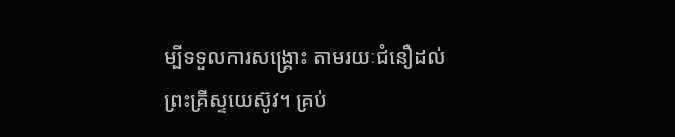ម្បីទទួលការសង្គ្រោះ តាមរយៈជំនឿដល់ព្រះគ្រីស្ទយេស៊ូវ។ គ្រប់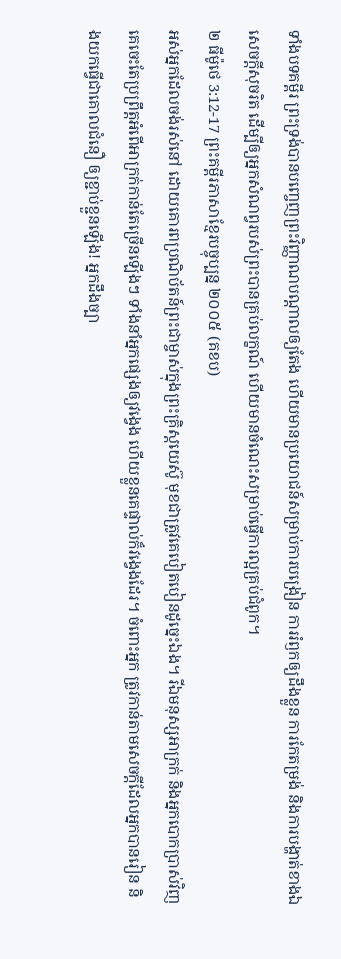ទាំងបទគម្ពីរ ព្រះទ្រង់បានបញ្ចេញព្រះវិញ្ញាណបណ្ដាលឲ្យតែង ហើយមានប្រយោជន៍សម្រាប់ការបង្រៀន ការរំឭកឲ្យដឹងខ្លួន ការកែតម្រង់ និងការបង្ហាត់ខាងឯសេចក្ដីសុចរិត ដើម្បីឲ្យអ្នកសំណព្វរបស់ព្រះបានគ្រប់លក្ខណ៍ ហើយមានចំណេះសម្រាប់ធ្វើការល្អគ្រប់ជំពូក។
២ ធីម៉ូថេ 3:12-17 ព្រះគម្ពីរភាសាខ្មែរបច្ចុប្បន្ន ២០០៥ (គខប)
អស់អ្នកដែលចង់រស់នៅ ដោយគោរពប្រណិប័តន៍ព្រះជាម្ចាស់ក្នុងព្រះគ្រិស្តយេស៊ូ មុខជាត្រូវគេបៀតបៀនដូច្នេះឯង។ រីឯមនុស្សអាក្រក់ និងអ្នកបោកប្រាស់វិញ គេចេះតែប្រព្រឹត្តអំពើអាក្រក់កាន់តែច្រើនឡើងៗ ទាំងនាំអ្នកផ្សេងឲ្យវង្វេង ហើយខ្លួនគេផ្ទាល់ក៏វង្វេងដែរ។ ចំពោះអ្នក ត្រូវកាន់តាមសេចក្ដីដែលអ្នកបានរៀន និងយកធ្វើជាគោលជំនឿ ឲ្យខ្ជាប់ខ្ជួនឡើង! អ្នកដឹងច្បា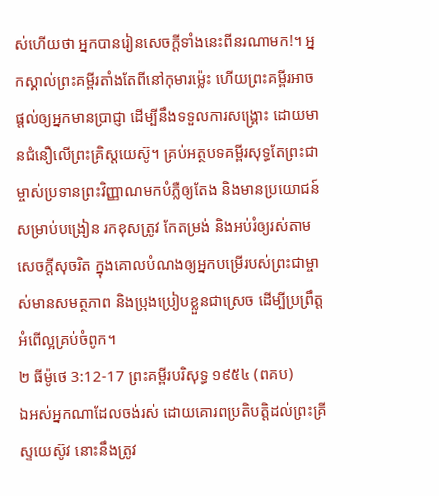ស់ហើយថា អ្នកបានរៀនសេចក្ដីទាំងនេះពីនរណាមក!។ អ្នកស្គាល់ព្រះគម្ពីរតាំងតែពីនៅកុមារម៉្លេះ ហើយព្រះគម្ពីរអាចផ្ដល់ឲ្យអ្នកមានប្រាជ្ញា ដើម្បីនឹងទទួលការសង្គ្រោះ ដោយមានជំនឿលើព្រះគ្រិស្តយេស៊ូ។ គ្រប់អត្ថបទគម្ពីរសុទ្ធតែព្រះជាម្ចាស់ប្រទានព្រះវិញ្ញាណមកបំភ្លឺឲ្យតែង និងមានប្រយោជន៍សម្រាប់បង្រៀន រកខុសត្រូវ កែតម្រង់ និងអប់រំឲ្យរស់តាមសេចក្ដីសុចរិត ក្នុងគោលបំណងឲ្យអ្នកបម្រើរបស់ព្រះជាម្ចាស់មានសមត្ថភាព និងប្រុងប្រៀបខ្លួនជាស្រេច ដើម្បីប្រព្រឹត្តអំពើល្អគ្រប់ចំពូក។
២ ធីម៉ូថេ 3:12-17 ព្រះគម្ពីរបរិសុទ្ធ ១៩៥៤ (ពគប)
ឯអស់អ្នកណាដែលចង់រស់ ដោយគោរពប្រតិបត្តិដល់ព្រះគ្រីស្ទយេស៊ូវ នោះនឹងត្រូវ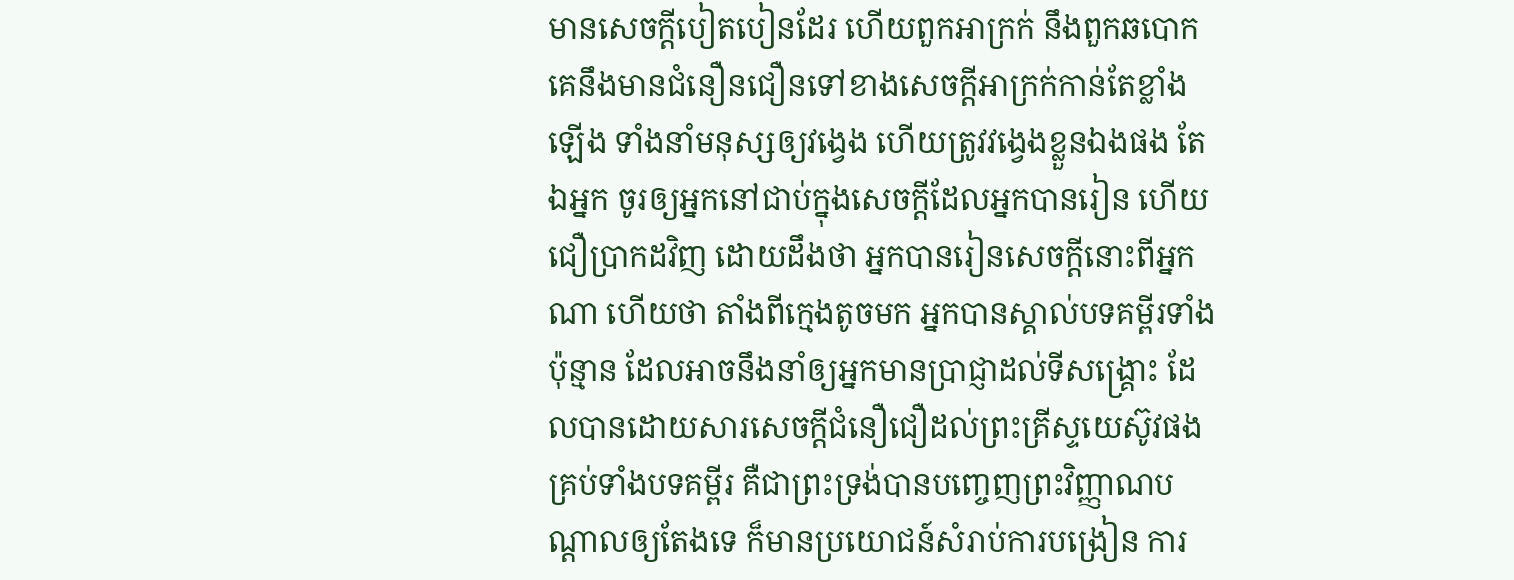មានសេចក្ដីបៀតបៀនដែរ ហើយពួកអាក្រក់ នឹងពួកឆបោក គេនឹងមានជំនឿនជឿនទៅខាងសេចក្ដីអាក្រក់កាន់តែខ្លាំងឡើង ទាំងនាំមនុស្សឲ្យវង្វេង ហើយត្រូវវង្វេងខ្លួនឯងផង តែឯអ្នក ចូរឲ្យអ្នកនៅជាប់ក្នុងសេចក្ដីដែលអ្នកបានរៀន ហើយជឿប្រាកដវិញ ដោយដឹងថា អ្នកបានរៀនសេចក្ដីនោះពីអ្នកណា ហើយថា តាំងពីក្មេងតូចមក អ្នកបានស្គាល់បទគម្ពីរទាំងប៉ុន្មាន ដែលអាចនឹងនាំឲ្យអ្នកមានប្រាជ្ញាដល់ទីសង្គ្រោះ ដែលបានដោយសារសេចក្ដីជំនឿជឿដល់ព្រះគ្រីស្ទយេស៊ូវផង គ្រប់ទាំងបទគម្ពីរ គឺជាព្រះទ្រង់បានបញ្ចេញព្រះវិញ្ញាណបណ្តាលឲ្យតែងទេ ក៏មានប្រយោជន៍សំរាប់ការបង្រៀន ការ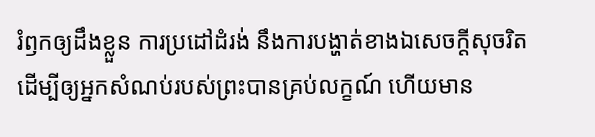រំឭកឲ្យដឹងខ្លួន ការប្រដៅដំរង់ នឹងការបង្ហាត់ខាងឯសេចក្ដីសុចរិត ដើម្បីឲ្យអ្នកសំណប់របស់ព្រះបានគ្រប់លក្ខណ៍ ហើយមាន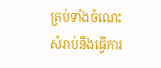គ្រប់ទាំងចំណេះ សំរាប់នឹងធ្វើការ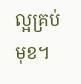ល្អគ្រប់មុខ។